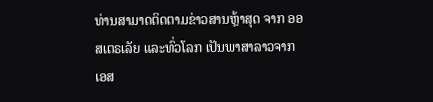ທ່ານສາມາດຕິດຕາມຂ່າວສານຫຼ້າສຸດ ຈາກ ອອສເຕຣເລັຍ ແລະທົ່ວໂລກ ເປັນພາສາລາວຈາກ ເອສ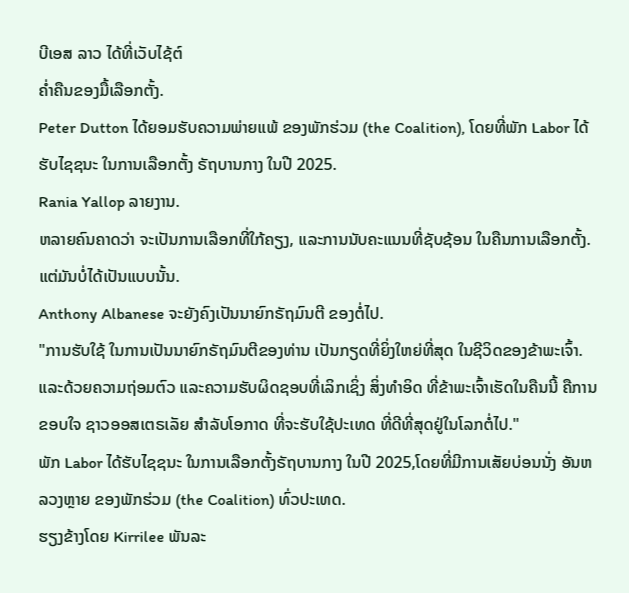ບີເອສ ລາວ ໄດ້ທີ່ເວັບໄຊ້ຕ໌
ຄ່ຳຄືນຂອງມື້ເລືອກຕັ້ງ.
Peter Dutton ໄດ້ຍອມຮັບຄວາມພ່າຍແພ້ ຂອງພັກຮ່ວມ (the Coalition), ໂດຍທີ່ພັກ Labor ໄດ້ຮັບໄຊຊນະ ໃນການເລືອກຕັ້ງ ຣັຖບານກາງ ໃນປີ 2025.
Rania Yallop ລາຍງານ.
ຫລາຍຄົນຄາດວ່າ ຈະເປັນການເລືອກທີ່ໃກ້ຄຽງ, ແລະການນັບຄະແນນທີ່ຊັບຊ້ອນ ໃນຄືນການເລືອກຕັ້ງ.
ແຕ່ມັນບໍ່ໄດ້ເປັນແບບນັ້ນ.
Anthony Albanese ຈະຍັງຄົງເປັນນາຍົກຣັຖມົນຕີ ຂອງຕໍ່ໄປ.
"ການຮັບໃຊ້ ໃນການເປັນນາຍົກຣັຖມົນຕີຂອງທ່ານ ເປັນກຽດທີ່ຍິ່ງໃຫຍ່ທີ່ສຸດ ໃນຊີວິດຂອງຂ້າພະເຈົ້າ. ແລະດ້ວຍຄວາມຖ່ອມຕົວ ແລະຄວາມຮັບຜິດຊອບທີ່ເລິກເຊິ່ງ ສິ່ງທໍາອິດ ທີ່ຂ້າພະເຈົ້າເຮັດໃນຄືນນີ້ ຄືການຂອບໃຈ ຊາວອອສເຕຣເລັຍ ສໍາລັບໂອກາດ ທີ່ຈະຮັບໃຊ້ປະເທດ ທີ່ດີທີ່ສຸດຢູ່ໃນໂລກຕໍ່ໄປ."
ພັກ Labor ໄດ້ຮັບໄຊຊນະ ໃນການເລືອກຕັ້ງຣັຖບານກາງ ໃນປີ 2025,ໂດຍທີ່ມີການເສັຍບ່ອນນັ່ງ ອັນຫລວງຫຼາຍ ຂອງພັກຮ່ວມ (the Coalition) ທົ່ວປະເທດ.
ຮຽງຂ້າງໂດຍ Kirrilee ພັນລະ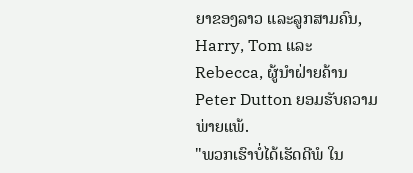ຍາຂອງລາວ ແລະລູກສາມຄົນ, Harry, Tom ແລະ Rebecca, ຜູ້ນໍາຝ່າຍຄ້ານ Peter Dutton ຍອມຮັບຄວາມພ່າຍແພ້.
"ພວກເຮົາບໍ່ໄດ້ເຮັດດີພໍ ໃນ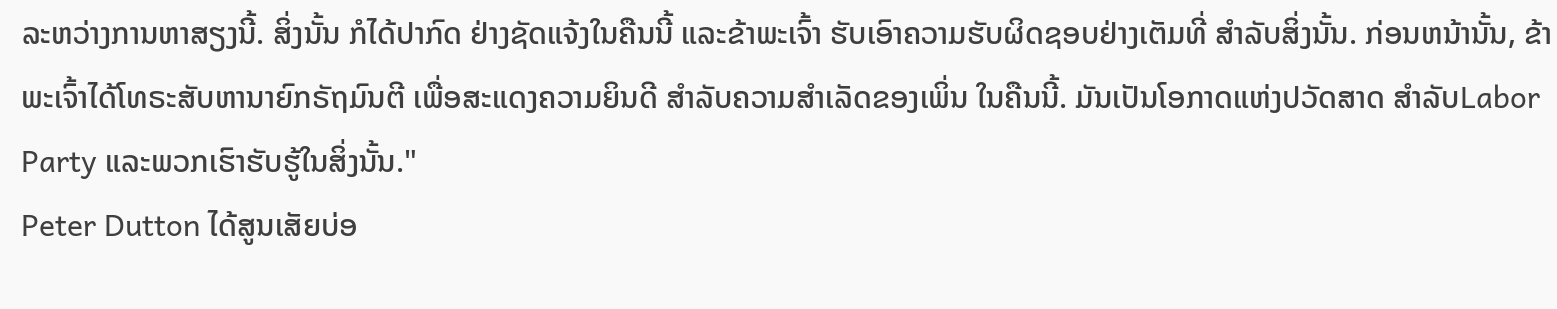ລະຫວ່າງການຫາສຽງນີ້. ສິ່ງນັ້ນ ກໍໄດ້ປາກົດ ຢ່າງຊັດແຈ້ງໃນຄືນນີ້ ແລະຂ້າພະເຈົ້າ ຮັບເອົາຄວາມຮັບຜິດຊອບຢ່າງເຕັມທີ່ ສໍາລັບສິ່ງນັ້ນ. ກ່ອນຫນ້ານັ້ນ, ຂ້າພະເຈົ້າໄດ້ໂທຣະສັບຫານາຍົກຣັຖມົນຕີ ເພື່ອສະແດງຄວາມຍິນດີ ສໍາລັບຄວາມສໍາເລັດຂອງເພິ່ນ ໃນຄືນນີ້. ມັນເປັນໂອກາດແຫ່ງປວັດສາດ ສໍາລັບLabor Party ແລະພວກເຮົາຮັບຮູ້ໃນສິ່ງນັ້ນ."
Peter Dutton ໄດ້ສູນເສັຍບ່ອ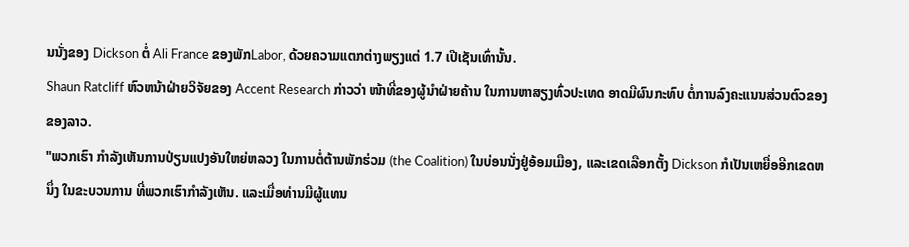ນນັ່ງຂອງ Dickson ຕໍ່ Ali France ຂອງພັກLabor, ດ້ວຍຄວາມແຕກຕ່າງພຽງແຕ່ 1.7 ເປີເຊັນເທົ່ານັ້ນ.
Shaun Ratcliff ຫົວຫນ້າຝ່າຍວິຈັຍຂອງ Accent Research ກ່າວວ່າ ໜ້າທີ່ຂອງຜູ້ນໍາຝ່າຍຄ້ານ ໃນການຫາສຽງທົ່ວປະເທດ ອາດມີຜົນກະທົບ ຕໍ່ການລົງຄະແນນສ່ວນຕົວຂອງຂອງລາວ.
"ພວກເຮົາ ກໍາລັງເຫັນການປ່ຽນແປງອັນໃຫຍ່ຫລວງ ໃນການຕໍ່ຕ້ານພັກຮ່ວມ (the Coalition) ໃນບ່ອນນັ່ງຢູ່ອ້ອມເມືອງ, ແລະເຂດເລືອກຕັ້ງ Dickson ກໍເປັນເຫຍື່ອອີກເຂດຫນຶ່ງ ໃນຂະບວນການ ທີ່ພວກເຮົາກໍາລັງເຫັນ. ແລະເມື່ອທ່ານມີຜູ້ແທນ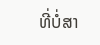ທີ່ບໍ່ສາ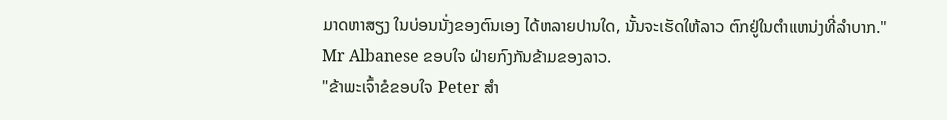ມາດຫາສຽງ ໃນບ່ອນນັ່ງຂອງຕົນເອງ ໄດ້ຫລາຍປານໃດ, ນັ້ນຈະເຮັດໃຫ້ລາວ ຕົກຢູ່ໃນຕໍາແຫນ່ງທີ່ລຳບາກ."
Mr Albanese ຂອບໃຈ ຝ່າຍກົງກັນຂ້າມຂອງລາວ.
"ຂ້າພະເຈົ້າຂໍຂອບໃຈ Peter ສໍາ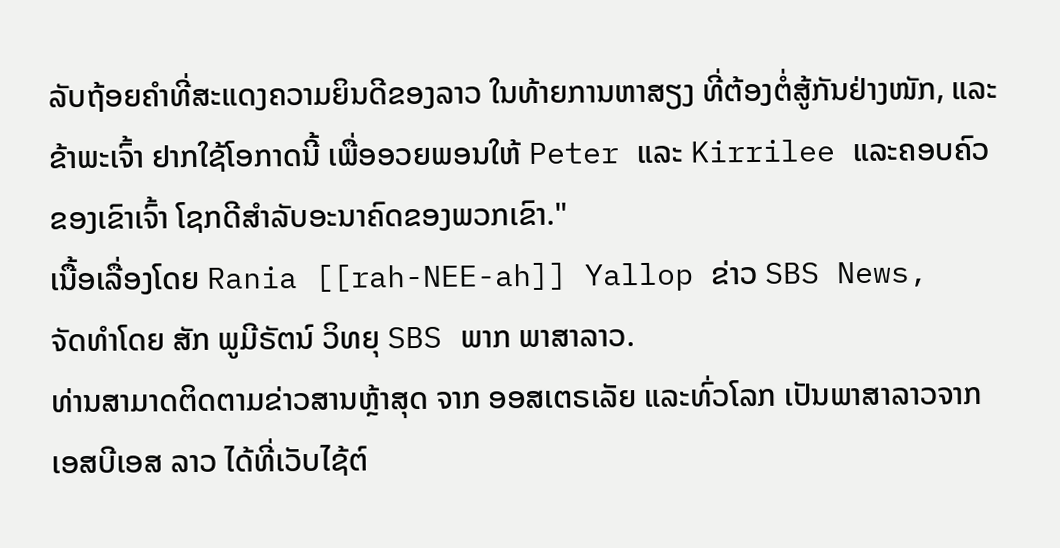ລັບຖ້ອຍຄໍາທີ່ສະແດງຄວາມຍິນດີຂອງລາວ ໃນທ້າຍການຫາສຽງ ທີ່ຕ້ອງຕໍ່ສູ້ກັນຢ່າງໜັກ, ແລະຂ້າພະເຈົ້າ ຢາກໃຊ້ໂອກາດນີ້ ເພື່ອອວຍພອນໃຫ້ Peter ແລະ Kirrilee ແລະຄອບຄົວຂອງເຂົາເຈົ້າ ໂຊກດີສໍາລັບອະນາຄົດຂອງພວກເຂົາ."
ເນື້ອເລື່ອງໂດຍ Rania [[rah-NEE-ah]] Yallop ຂ່າວ SBS News,
ຈັດທຳໂດຍ ສັກ ພູມີຣັຕນ໌ ວິທຍຸ SBS ພາກ ພາສາລາວ.
ທ່ານສາມາດຕິດຕາມຂ່າວສານຫຼ້າສຸດ ຈາກ ອອສເຕຣເລັຍ ແລະທົ່ວໂລກ ເປັນພາສາລາວຈາກ ເອສບີເອສ ລາວ ໄດ້ທີ່ເວັບໄຊ້ຕ໌